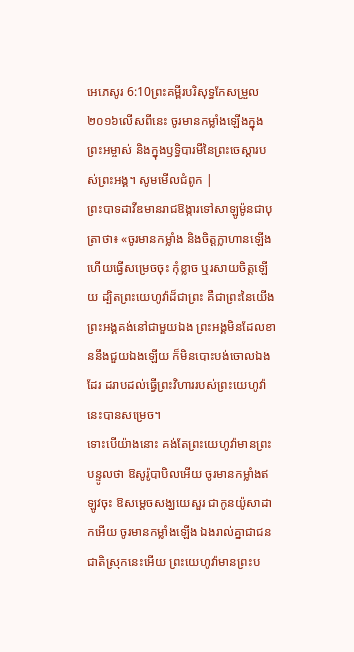អេភេសូរ 6:10ព្រះគម្ពីរបរិសុទ្ធកែសម្រួល ២០១៦លើសពីនេះ ចូរមានកម្លាំងឡើងក្នុងព្រះអម្ចាស់ និងក្នុងឫទ្ធិបារមីនៃព្រះចេស្តារបស់ព្រះអង្គ។ សូមមើលជំពូក |
ព្រះបាទដាវីឌមានរាជឱង្ការទៅសាឡូម៉ូនជាបុត្រាថា៖ «ចូរមានកម្លាំង និងចិត្តក្លាហានឡើង ហើយធ្វើសម្រេចចុះ កុំខ្លាច ឬរសាយចិត្តឡើយ ដ្បិតព្រះយេហូវ៉ាដ៏ជាព្រះ គឺជាព្រះនៃយើង ព្រះអង្គគង់នៅជាមួយឯង ព្រះអង្គមិនដែលខាននឹងជួយឯងឡើយ ក៏មិនបោះបង់ចោលឯងដែរ ដរាបដល់ធ្វើព្រះវិហាររបស់ព្រះយេហូវ៉ានេះបានសម្រេច។
ទោះបើយ៉ាងនោះ គង់តែព្រះយេហូវ៉ាមានព្រះបន្ទូលថា ឱសូរ៉ូបាបិលអើយ ចូរមានកម្លាំងឥឡូវចុះ ឱសម្ដេចសង្ឃយេសួរ ជាកូនយ៉ូសាដាកអើយ ចូរមានកម្លាំងឡើង ឯងរាល់គ្នាជាជនជាតិស្រុកនេះអើយ ព្រះយេហូវ៉ាមានព្រះប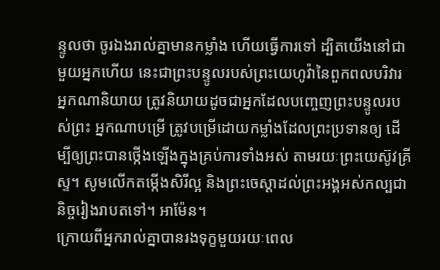ន្ទូលថា ចូរឯងរាល់គ្នាមានកម្លាំង ហើយធ្វើការទៅ ដ្បិតយើងនៅជាមួយអ្នកហើយ នេះជាព្រះបន្ទូលរបស់ព្រះយេហូវ៉ានៃពួកពលបរិវារ
អ្នកណានិយាយ ត្រូវនិយាយដូចជាអ្នកដែលបញ្ចេញព្រះបន្ទូលរបស់ព្រះ អ្នកណាបម្រើ ត្រូវបម្រើដោយកម្លាំងដែលព្រះប្រទានឲ្យ ដើម្បីឲ្យព្រះបានថ្កើងឡើងក្នុងគ្រប់ការទាំងអស់ តាមរយៈព្រះយេស៊ូវគ្រីស្ទ។ សូមលើកតម្កើងសិរីល្អ និងព្រះចេស្តាដល់ព្រះអង្គអស់កល្បជានិច្ចរៀងរាបតទៅ។ អាម៉ែន។
ក្រោយពីអ្នករាល់គ្នាបានរងទុក្ខមួយរយៈពេល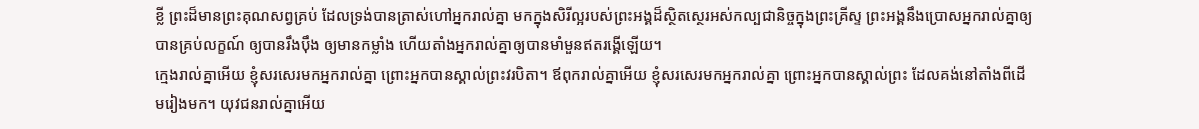ខ្លី ព្រះដ៏មានព្រះគុណសព្វគ្រប់ ដែលទ្រង់បានត្រាស់ហៅអ្នករាល់គ្នា មកក្នុងសិរីល្អរបស់ព្រះអង្គដ៏ស្ថិតស្ថេរអស់កល្បជានិច្ចក្នុងព្រះគ្រីស្ទ ព្រះអង្គនឹងប្រោសអ្នករាល់គ្នាឲ្យបានគ្រប់លក្ខណ៍ ឲ្យបានរឹងប៉ឹង ឲ្យមានកម្លាំង ហើយតាំងអ្នករាល់គ្នាឲ្យបានមាំមួនឥតរង្គើឡើយ។
ក្មេងរាល់គ្នាអើយ ខ្ញុំសរសេរមកអ្នករាល់គ្នា ព្រោះអ្នកបានស្គាល់ព្រះវរបិតា។ ឪពុករាល់គ្នាអើយ ខ្ញុំសរសេរមកអ្នករាល់គ្នា ព្រោះអ្នកបានស្គាល់ព្រះ ដែលគង់នៅតាំងពីដើមរៀងមក។ យុវជនរាល់គ្នាអើយ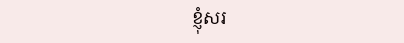ខ្ញុំសរ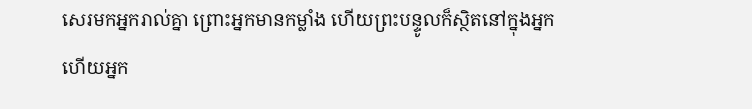សេរមកអ្នករាល់គ្នា ព្រោះអ្នកមានកម្លាំង ហើយព្រះបន្ទូលក៏ស្ថិតនៅក្នុងអ្នក ហើយអ្នក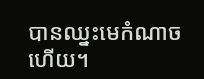បានឈ្នះមេកំណាចហើយ។